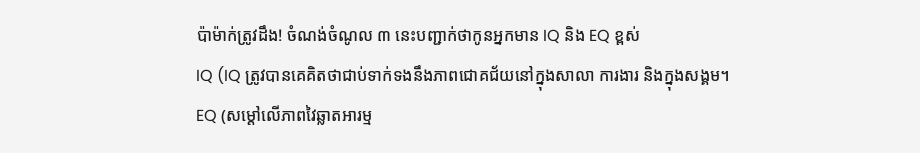ប៉ាម៉ាក់ត្រូវដឹង! ចំណង់ចំណូល ៣ នេះបញ្ជាក់ថាកូនអ្នកមាន IQ និង EQ ខ្ពស់
IQ (IQ ត្រូវបានគេគិតថាជាប់ទាក់ទងនឹងភាពជោគជ័យនៅក្នុងសាលា ការងារ និងក្នុងសង្គម។
EQ (សម្តៅលើភាពវៃឆ្លាតអារម្ម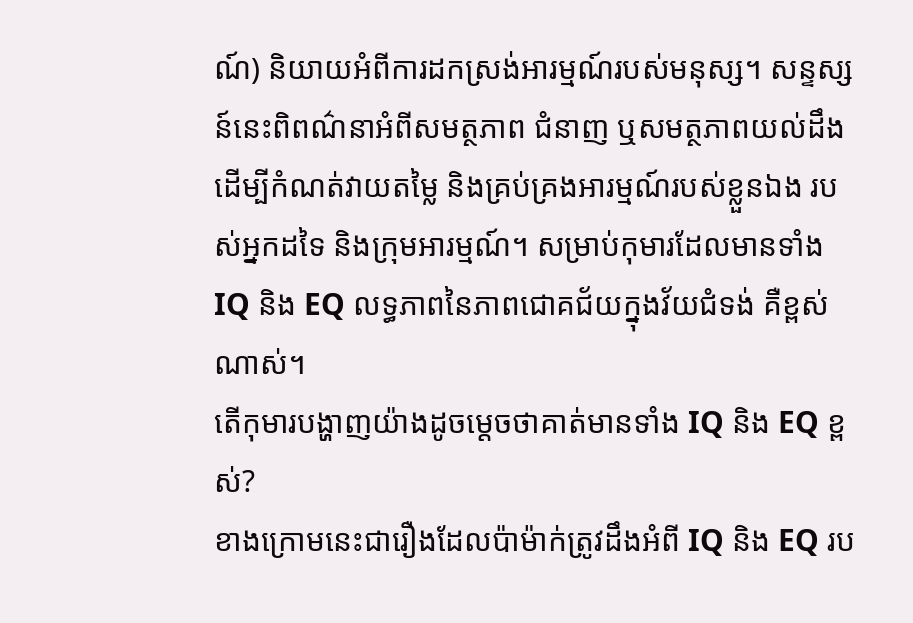ណ៍) និយាយអំពីការដកស្រង់អារម្មណ៍របស់មនុស្ស។ សន្ទស្សន៍នេះពិពណ៌នាអំពីសមត្ថភាព ជំនាញ ឬសមត្ថភាពយល់ដឹង ដើម្បីកំណត់វាយតម្លៃ និងគ្រប់គ្រងអារម្មណ៍របស់ខ្លួនឯង របស់អ្នកដទៃ និងក្រុមអារម្មណ៍។ សម្រាប់កុមារដែលមានទាំង IQ និង EQ លទ្ធភាពនៃភាពជោគជ័យក្នុងវ័យជំទង់ គឺខ្ពស់ណាស់។
តើកុមារបង្ហាញយ៉ាងដូចម្តេចថាគាត់មានទាំង IQ និង EQ ខ្ពស់?
ខាងក្រោមនេះជារឿងដែលប៉ាម៉ាក់ត្រូវដឹងអំពី IQ និង EQ រប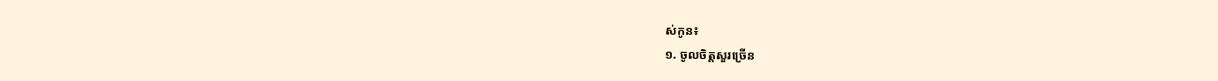ស់កូន៖
១. ចូលចិត្តសួរច្រើន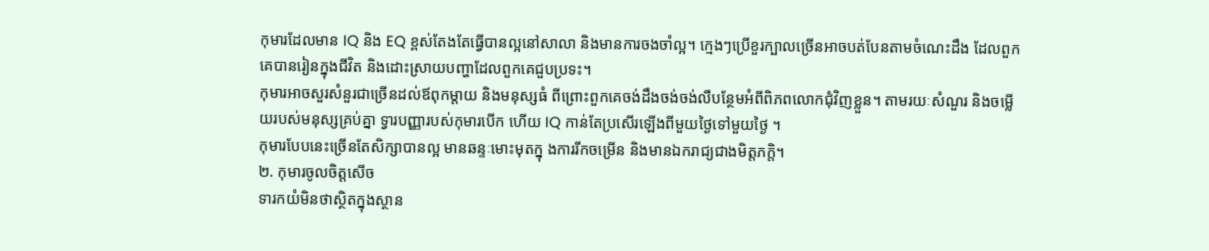កុមារដែលមាន IQ និង EQ ខ្ពស់តែងតែធ្វើបានល្អនៅសាលា និងមានការចងចាំល្អ។ ក្មេងៗប្រើខួរក្បាលច្រើនអាចបត់បែនតាមចំណេះដឹង ដែលពួកគេបានរៀនក្នុងជីវិត និងដោះស្រាយបញ្ហាដែលពួកគេជួបប្រទះ។
កុមារអាចសួរសំនួរជាច្រើនដល់ឪពុកម្តាយ និងមនុស្សធំ ពីព្រោះពួកគេចង់ដឹងចង់ចង់លឺបន្ថែមអំពីពិភពលោកជុំវិញខ្លួន។ តាមរយៈសំណួរ និងចម្លើយរបស់មនុស្សគ្រប់គ្នា ទ្វារបញ្ញារបស់កុមារបើក ហើយ IQ កាន់តែប្រសើរឡើងពីមួយថ្ងៃទៅមួយថ្ងៃ ។
កុមារបែបនេះច្រើនតែសិក្សាបានល្អ មានឆន្ទៈមោះមុតក្នុ ងការរីកចម្រើន និងមានឯករាជ្យជាងមិត្តភក្តិ។
២. កុមារចូលចិត្តសើច
ទារកយំមិនថាស្ថិតក្នុងស្ថាន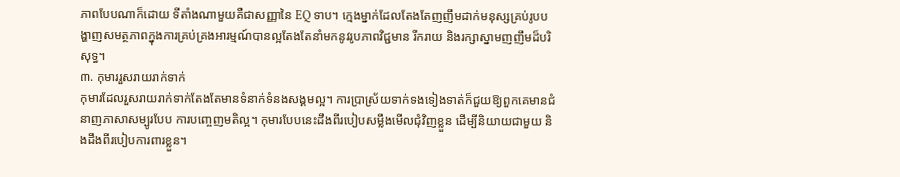ភាពបែបណាក៏ដោយ ទីតាំងណាមួយគឺជាសញ្ញានៃ EQ ទាប។ ក្មេងម្នាក់ដែលតែងតែញញឹមដាក់មនុស្សគ្រប់រូបបង្ហាញសមត្ថភាពក្នុងការគ្រប់គ្រងអារម្មណ៍បានល្អតែងតែនាំមកនូវរូបភាពវិជ្ជមាន រីករាយ និងរក្សាស្នាមញញឹមដ៏បរិសុទ្ធ។
៣. កុមាររួសរាយរាក់ទាក់
កុមារដែលរួសរាយរាក់ទាក់តែងតែមានទំនាក់ទំនងសង្គមល្អ។ ការប្រាស្រ័យទាក់ទងទៀងទាត់ក៏ជួយឱ្យពួកគេមានជំនាញភាសាសម្បូរបែប ការបញ្ចេញមតិល្អ។ កុមារបែបនេះដឹងពីរបៀបសម្លឹងមើលជុំវិញខ្លួន ដើម្បីនិយាយជាមួយ និងដឹងពីរបៀបការពារខ្លួន។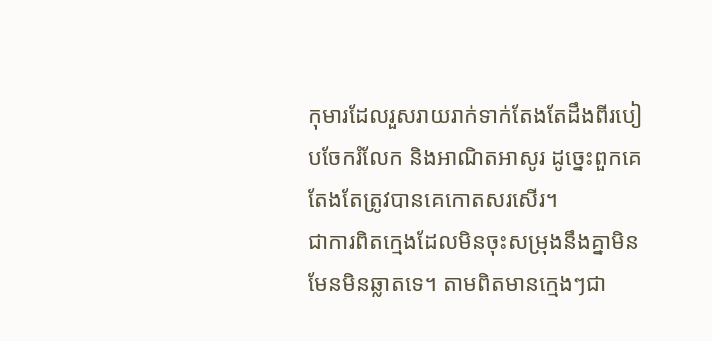កុមារដែលរួសរាយរាក់ទាក់តែងតែដឹងពីរបៀបចែករំលែក និងអាណិតអាសូរ ដូច្នេះពួកគេតែងតែត្រូវបានគេកោតសរសើរ។
ជាការពិតក្មេងដែលមិនចុះសម្រុងនឹងគ្នាមិនមែនមិនឆ្លាតទេ។ តាមពិតមានក្មេងៗជា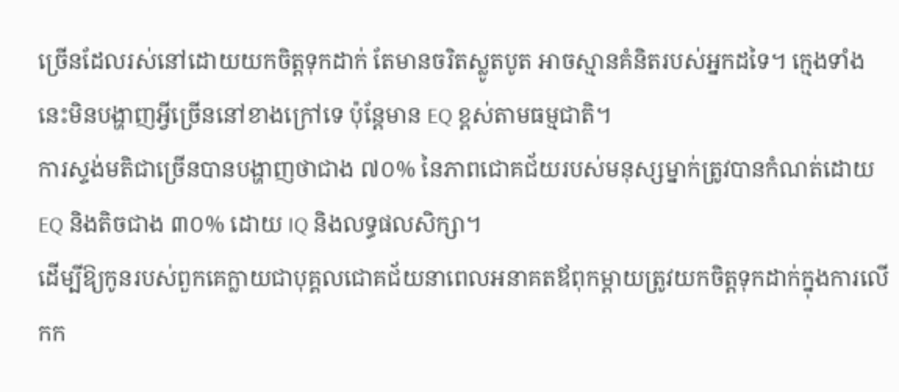ច្រើនដែលរស់នៅដោយយកចិត្តទុកដាក់ តែមានចរិតស្លូតបូត អាចស្មានគំនិតរបស់អ្នកដទៃ។ ក្មេងទាំងនេះមិនបង្ហាញអ្វីច្រើននៅខាងក្រៅទេ ប៉ុន្តែមាន EQ ខ្ពស់តាមធម្មជាតិ។
ការស្ទង់មតិជាច្រើនបានបង្ហាញថាជាង ៧០% នៃភាពជោគជ័យរបស់មនុស្សម្នាក់ត្រូវបានកំណត់ដោយ EQ និងតិចជាង ៣០% ដោយ IQ និងលទ្ធផលសិក្សា។
ដើម្បីឱ្យកូនរបស់ពួកគេក្លាយជាបុគ្គលជោគជ័យនាពេលអនាគតឪពុកម្តាយត្រូវយកចិត្តទុកដាក់ក្នុងការលើកក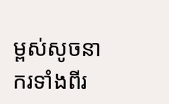ម្ពស់សូចនាករទាំងពីរ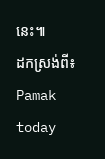នេះ៕
ដកស្រង់ពី៖ Pamak today